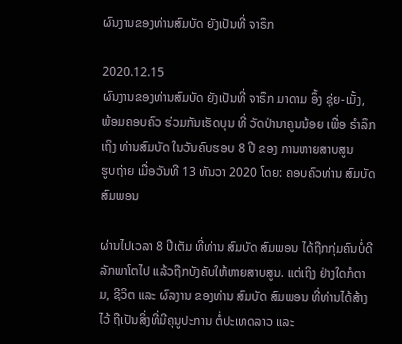ຜົນງານຂອງທ່ານສົມບັດ ຍັງເປັນທີ່ ຈາຣຶກ

2020.12.15
ຜົນງານຂອງທ່ານສົມບັດ ຍັງເປັນທີ່ ຈາຣຶກ ມາດາມ ອຶ້ງ ຊຸ່ຍ-ເມັ້ງ, ພ້ອມຄອບຄົວ ຮ່ວມກັນເຮັດບຸນ ທີ່ ວັດປ່ານາຄູນນ້ອຍ ເພື່ອ ຣຳລຶກເຖິງ ທ່ານສົມບັດ ໃນວັນຄົບຮອບ 8 ປີ ຂອງ ການຫາຍສາບສູນ
ຮູບຖ່າຍ ເມື່ອວັນທີ 13 ທັນວາ 2020 ໂດຍ: ຄອບຄົວທ່ານ ສົມບັດ ສົມພອນ

ຜ່ານໄປເວລາ 8 ປີເຕັມ ທີ່ທ່ານ ສົມບັດ ສົມພອນ ໄດ້ຖືກກຸ່ມຄົນບໍ່ດີ ລັກພາໂຕໄປ ແລ້ວຖືກບັງຄັບໃຫ້ຫາຍສາບສູນ. ແຕ່ເຖິງ ຢ່າງໃດກໍຕາມ, ຊີວິຕ ແລະ ຜົລງານ ຂອງທ່ານ ສົມບັດ ສົມພອນ ທີ່ທ່ານໄດ້ສ້າງໄວ້ ຖືເປັນສິ່ງທີ່ມີຄຸນູປະການ ຕໍ່ປະເທດລາວ ແລະ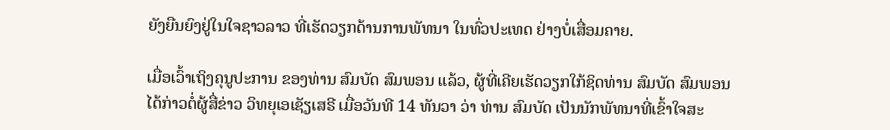ຍັງຍືນຍົງຢູ່ໃນໃຈຊາວລາວ ທີ່ເຮັດວຽກດ້ານການພັທນາ ໃນທົ່ວປະເທດ ຢ່າງບໍ່ເສື່ອມຄາຍ.

ເມື່ອເວົ້າເຖິງຄຸນູປະການ ຂອງທ່ານ ສົມບັດ ສົມພອນ ແລ້ວ, ຜູ້ທີ່ເຄີຍເຮັດວຽກໃກ້ຊິດທ່ານ ສົມບັດ ສົມພອນ ໄດ້ກ່າວຕໍ່ຜູ້ສື່ຂ່າວ ວິທຍຸເອເຊັຽເສຣີ ເມື່ອວັນທີ 14 ທັນວາ ວ່າ ທ່ານ ສົມບັດ ເປັນນັກພັທນາທີ່ເຂົ້າໃຈສະ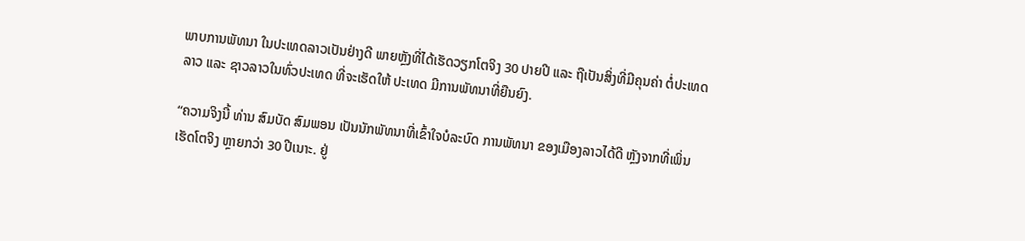ພາບການພັທນາ ໃນປະເທດລາວເປັນຢ່າງດີ ພາຍຫຼັງທີ່ໄດ້ເຮັດວຽກໂຕຈິງ 30 ປາຍປີ ແລະ ຖືເປັນສິ່ງທີ່ມີຄຸນຄ່າ ຕໍ່ປະເທດລາວ ແລະ ຊາວລາວໃນທົ່ວປະເທດ ທີ່ຈະເຮັດໃຫ້ ປະເທດ ມີການພັທນາທີ່ຍືນຍົງ.

“ຄວາມຈິງນີ້ ທ່ານ ສົມບັດ ສົມພອນ ເປັນນັກພັທນາທີ່ເຂົ້າໃຈບໍລະບົດ ການພັທນາ ຂອງເມືອງລາວໄດ້ດີ ຫຼັງຈາກທີ່ເພິ່ນເຮັດໂຕຈິງ ຫຼາຍກວ່າ 30 ປີເນາະ. ຢູ່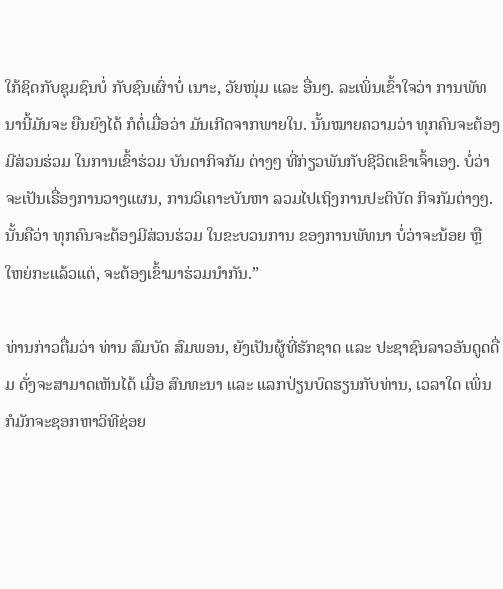ໃກ້ຊິດກັບຊຸມຊົນບໍ່ ກັບຊົນເຜົ່າບໍ່ ເນາະ, ວັຍໜຸ່ມ ແລະ ອື່ນໆ. ລະເພິ່ນເຂົ້າໃຈວ່າ ການພັທນານີ້ມັນຈະ ຍືນຍົງໄດ້ ກໍຕໍ່ເມື່ອວ່າ ມັນເກີດຈາກພາຍໃນ. ນັ້ນໝາຍຄວາມວ່າ ທຸກຄົນຈະຕ້ອງມີສ່ວນຮ່ວມ ໃນການເຂົ້າຮ່ວມ ບັນດາກິຈກັມ ຕ່າງໆ ທີ່ກ່ຽວພັນກັບຊີວິຕເຂົາເຈົ້າເອງ. ບໍ່ວ່າຈະເປັນເຣື່ອງການວາງແຜນ, ການວິເຄາະບັນຫາ ລວມໄປເຖິງການປະຕິບັດ ກິຈກັມຕ່າງໆ. ນັ້ນຄືວ່າ ທຸກຄົນຈະຕ້ອງມີສ່ວນຮ່ວມ ໃນຂະບວນການ ຂອງການພັທນາ ບໍ່ວ່າຈະນ້ອຍ ຫຼືໃຫຍ່ກະແລ້ວແຕ່, ຈະຕ້ອງເຂົ້າມາຮ່ວມນຳກັນ.”

ທ່ານກ່າວຕື່ມວ່າ ທ່ານ ສົມບັດ ສົມພອນ, ຍັງເປັນຜູ້ທີ່ຮັກຊາດ ແລະ ປະຊາຊົນລາວອັນດູດດື່ມ ດັ່ງຈະສາມາດເຫັນໄດ້ ເມື່ອ ສົນທະນາ ແລະ ແລກປ່ຽນບົດຮຽນກັບທ່ານ, ເວລາໃດ ເພິ່ນກໍມັກຈະຊອກຫາວິທີຊ່ອຍ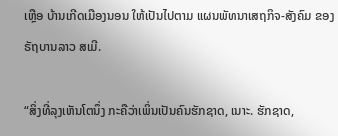ເຫຼືອ ບ້ານເກີດເມືອງນອນ ໃຫ້ເປັນໄປຕາມ ແຜນພັທນາເສຖກິຈ-ສັງຄົມ ຂອງຣັຖບານລາວ ສເມີ.

“ສິ່ງທີ່ລຸງເຫັນໂຕນຶ່ງ ກະຄືວ່າເພິ່ນເປັນຄົນຮັກຊາດ, ເນາະ. ຮັກຊາດ,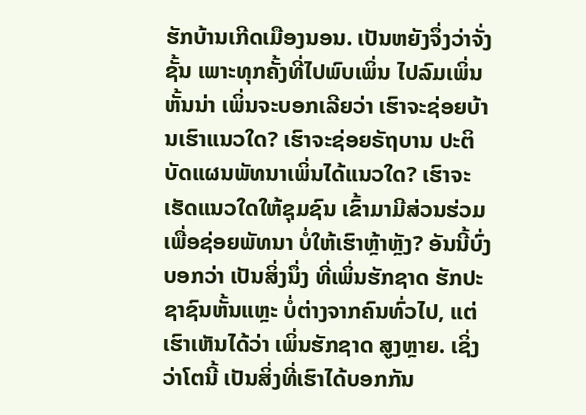ຮັກບ້ານເກີດເມືອງນອນ. ເປັນຫຍັງຈຶ່ງວ່າຈັ່ງຊັ້ນ ເພາະທຸກຄັ້ງທີ່ໄປພົບເພິ່ນ ໄປລົມເພິ່ນຫັ້ນນ່າ ເພິ່ນຈະບອກເລີຍວ່າ ເຮົາຈະຊ່ອຍບ້ານເຮົາແນວໃດ? ເຮົາຈະຊ່ອຍຣັຖບານ ປະຕິບັດແຜນພັທນາເພິ່ນໄດ້ແນວໃດ? ເຮົາຈະເຮັດແນວໃດໃຫ້ຊຸມຊົນ ເຂົ້າມາມີສ່ວນຮ່ວມ ເພື່ອຊ່ອຍພັທນາ ບໍ່ໃຫ້ເຮົາຫຼ້າຫຼັງ? ອັນນີ້ບົ່ງບອກວ່າ ເປັນສິ່ງນຶ່ງ ທີ່ເພິ່ນຮັກຊາດ ຮັກປະຊາຊົນຫັ້ນແຫຼະ ບໍ່ຕ່າງຈາກຄົນທົ່ວໄປ, ແຕ່ເຮົາເຫັນໄດ້ວ່າ ເພິ່ນຮັກຊາດ ສູງຫຼາຍ. ເຊິ່ງວ່າໂຕນີ້ ເປັນສິ່ງທີ່ເຮົາໄດ້ບອກກັນ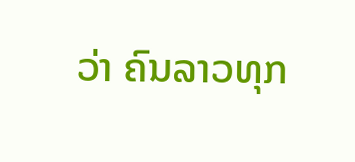ວ່າ ຄົນລາວທຸກ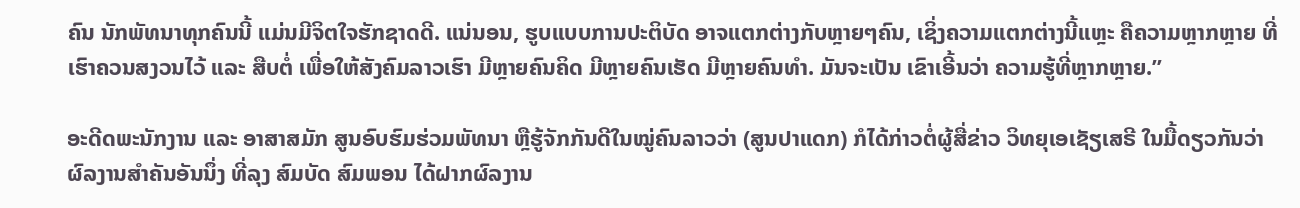ຄົນ ນັກພັທນາທຸກຄົນນີ້ ແມ່ນມີຈິຕໃຈຮັກຊາດດີ. ແນ່ນອນ, ຮູບແບບການປະຕິບັດ ອາຈແຕກຕ່າງກັບຫຼາຍໆຄົນ, ເຊິ່ງຄວາມແຕກຕ່າງນີ້ແຫຼະ ຄືຄວາມຫຼາກຫຼາຍ ທີ່ເຮົາຄວນສງວນໄວ້ ແລະ ສືບຕໍ່ ເພື່ອໃຫ້ສັງຄົມລາວເຮົາ ມີຫຼາຍຄົນຄິດ ມີຫຼາຍຄົນເຮັດ ມີຫຼາຍຄົນທຳ. ມັນຈະເປັນ ເຂົາເອີ້ນວ່າ ຄວາມຮູ້ທີ່ຫຼາກຫຼາຍ.”

ອະດີດພະນັກງານ ແລະ ອາສາສມັກ ສູນອົບຮົມຮ່ວມພັທນາ ຫຼືຮູ້ຈັກກັນດີໃນໝູ່ຄົນລາວວ່າ (ສູນປາແດກ) ກໍໄດ້ກ່າວຕໍ່ຜູ້ສື່ຂ່າວ ວິທຍຸເອເຊັຽເສຣີ ໃນມື້ດຽວກັນວ່າ ຜົລງານສຳຄັນອັນນຶ່ງ ທີ່ລຸງ ສົມບັດ ສົມພອນ ໄດ້ຝາກຜົລງານ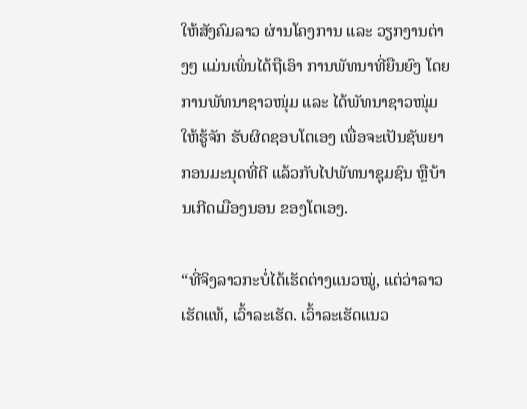ໃຫ້ສັງຄົມລາວ ຜ່ານໂຄງການ ແລະ ວຽກງານຕ່າງໆ ແມ່ນເພິ່ນໄດ້ຖືເອົາ ການພັທນາທີ່ຍືນຍົງ ໂດຍການພັທນາຊາວໜຸ່ມ ແລະ ໄດ້ພັທນາຊາວໜຸ່ມ ໃຫ້ຮູ້ຈັກ ຮັບຜິດຊອບໂຕເອງ ເພື່ອຈະເປັນຊັພຍາກອນມະນຸດທີ່ດີ ແລ້ວກັບໄປພັທນາຊຸມຊົນ ຫຼືບ້ານເກີດເມືອງນອນ ຂອງໂຕເອງ.

“ທີ່ຈິງລາວກະບໍ່ໄດ້ເຮັດຕ່າງແນວໝູ່, ແຕ່ວ່າລາວເຮັດແທ້, ເວົ້າລະເຮັດ. ເວົ້າລະເຮັດແນວ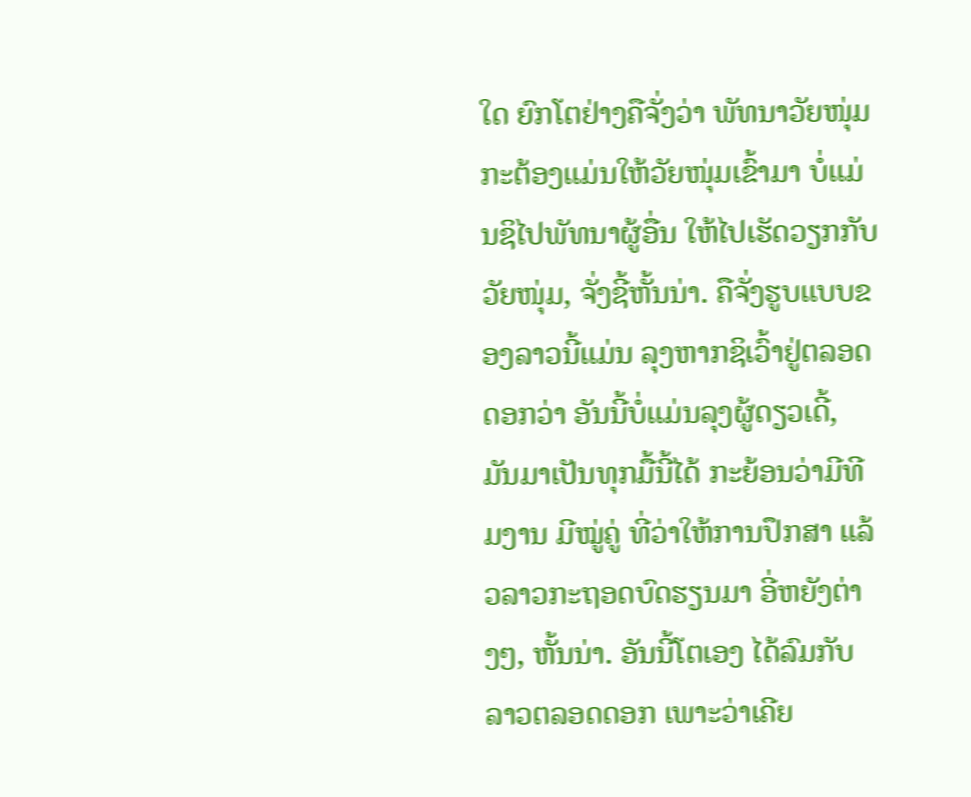ໃດ ຍົກໂຕຢ່າງຄືຈັ່ງວ່າ ພັທນາວັຍໜຸ່ມ ກະຕ້ອງແມ່ນໃຫ້ວັຍໜຸ່ມເຂົ້າມາ ບໍ່ແມ່ນຊິໄປພັທນາຜູ້ອື່ນ ໃຫ້ໄປເຮັດວຽກກັບວັຍໜຸ່ມ, ຈັ່ງຊີ້ຫັ້ນນ່າ. ຄືຈັ່ງຮູບແບບຂອງລາວນີ້ແມ່ນ ລຸງຫາກຊິເວົ້າຢູ່ຕລອດດອກວ່າ ອັນນີ້ບໍ່ແມ່ນລຸງຜູ້ດຽວເດີ້, ມັນມາເປັນທຸກມື້ນີ້ໄດ້ ກະຍ້ອນວ່າມີທີມງານ ມີໝູ່ຄູ່ ທີ່ວ່າໃຫ້ການປຶກສາ ແລ້ວລາວກະຖອດບົດຮຽນມາ ອີ່ຫຍັງຕ່າງໆ, ຫັ້ນນ່າ. ອັນນີ້ໂຕເອງ ໄດ້ລົມກັບລາວຕລອດດອກ ເພາະວ່າເຄີຍ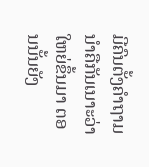ມີຄົນຕັ້ງຄຳຖາມ ນຳຄືກັນເນາະວ່າ ໃຫຍ່ຂຶ້ນມາ ຕອນນັ້ນຍັງ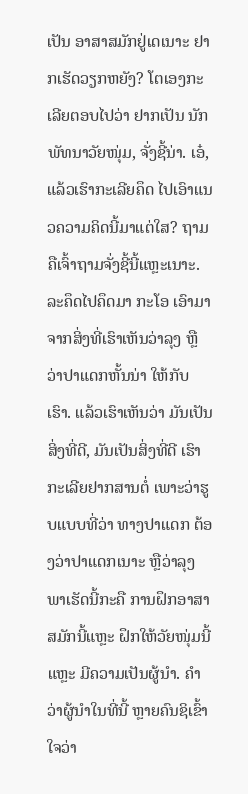ເປັນ ອາສາສມັກຢູ່ເດເນາະ ຢາກເຮັດວຽກຫຍັງ? ໂຕເອງກະເລີຍຕອບໄປວ່າ ຢາກເປັນ ນັກພັທນາວັຍໜຸ່ມ, ຈັ່ງຊີ້ນ່າ. ເອ໋, ແລ້ວເຮົາກະເລີຍຄຶດ ໄປເອົາແນວຄວາມຄິດນີ້ມາແຕ່ໃສ? ຖາມຄືເຈົ້າຖາມຈັ່ງຊີ້ນີ້ແຫຼະເນາະ. ລະຄຶດໄປຄຶດມາ ກະໂອ ເອົາມາຈາກສິ່ງທີ່ເຮົາເຫັນວ່າລຸງ ຫຼືວ່າປາແດກຫັ້ນນ່າ ໃຫ້ກັບເຮົາ. ແລ້ວເຮົາເຫັນວ່າ ມັນເປັນສິ່ງທີ່ດີ, ມັນເປັນສິ່ງທີ່ດີ ເຮົາກະເລີຍຢາກສານຕໍ່ ເພາະວ່າຮູບແບບທີ່ວ່າ ທາງປາແດກ ຕ້ອງວ່າປາແດກເນາະ ຫຼືວ່າລຸງພາເຮັດນີ້ກະຄື ການຝຶກອາສາສມັກນີ້ແຫຼະ ຝຶກໃຫ້ວັຍໜຸ່ມນີ້ແຫຼະ ມີຄວາມເປັນຜູ້ນຳ. ຄຳວ່າຜູ້ນຳໃນທີ່ນີ້ ຫຼາຍຄົນຊິເຂົ້າໃຈວ່າ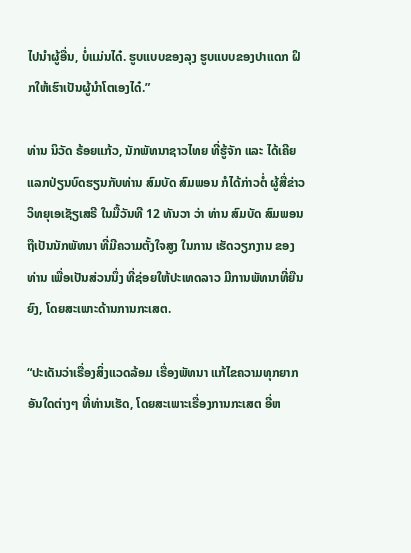ໄປນຳຜູ້ອື່ນ, ບໍ່ແມ່ນໄດ໋. ຮູບແບບຂອງລຸງ ຮູບແບບຂອງປາແດກ ຝຶກໃຫ້ເຮົາເປັນຜູ້ນຳໂຕເອງໄດ໋.”

ທ່ານ ນິວັດ ຣ້ອຍແກ້ວ, ນັກພັທນາຊາວໄທຍ ທີ່ຮູ້ຈັກ ແລະ ໄດ້ເຄີຍແລກປ່ຽນບົດຮຽນກັບທ່ານ ສົມບັດ ສົມພອນ ກໍໄດ້ກ່າວຕໍ່ ຜູ້ສື່ຂ່າວ ວິທຍຸເອເຊັຽເສຣີ ໃນມື້ວັນທີ 12 ທັນວາ ວ່າ ທ່ານ ສົມບັດ ສົມພອນ ຖືເປັນນັກພັທນາ ທີ່ມີຄວາມຕັ້ງໃຈສູງ ໃນການ ເຮັດວຽກງານ ຂອງທ່ານ ເພື່ອເປັນສ່ວນນຶ່ງ ທີ່ຊ່ອຍໃຫ້ປະເທດລາວ ມີການພັທນາທີ່ຍືນຍົງ, ໂດຍສະເພາະດ້ານການກະເສຕ.

“ປະເດັນວ່າເຣື່ອງສິ່ງແວດລ້ອມ ເຣື່ອງພັທນາ ແກ້ໄຂຄວາມທຸກຍາກ ອັນໃດຕ່າງໆ ທີ່ທ່ານເຮັດ, ໂດຍສະເພາະເຣື່ອງການກະເສຕ ອີ່ຫ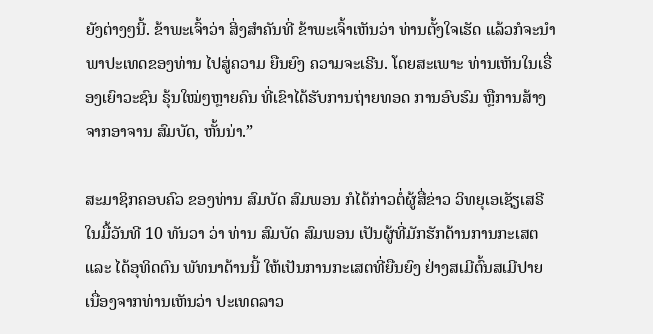ຍັງຕ່າງໆນີ້. ຂ້າພະເຈົ້າວ່າ ສິ່ງສຳຄັນທີ່ ຂ້າພະເຈົ້າເຫັນວ່າ ທ່ານຕັ້ງໃຈເຮັດ ແລ້ວກໍຈະນຳພາປະເທດຂອງທ່ານ ໄປສູ່ຄວາມ ຍືນຍົງ ຄວາມຈະເຣີນ. ໂດຍສະເພາະ ທ່ານເຫັນໃນເຣື່ອງເຍົາວະຊົນ ຣຸ້ນໃໝ່ໆຫຼາຍຄົນ ທີ່ເຂົາໄດ້ຮັບການຖ່າຍທອດ ການອົບຮົມ ຫຼືການສ້າງຈາກອາຈານ ສົມບັດ, ຫັ້ນນ່າ.”

ສະມາຊິກຄອບຄົວ ຂອງທ່ານ ສົມບັດ ສົມພອນ ກໍໄດ້ກ່າວຕໍ່ຜູ້ສື່ຂ່າວ ວິທຍຸເອເຊັຽເສຣີ ໃນມື້ວັນທີ 10 ທັນວາ ວ່າ ທ່ານ ສົມບັດ ສົມພອນ ເປັນຜູ້ທີ່ມັກຮັກດ້ານການກະເສຕ ແລະ ໄດ້ອຸທິດຕົນ ພັທນາດ້ານນີ້ ໃຫ້ເປັນການກະເສຕທີ່ຍືນຍົງ ຢ່າງສເມີຕົ້ນສເມີປາຍ ເນື່ອງຈາກທ່ານເຫັນວ່າ ປະເທດລາວ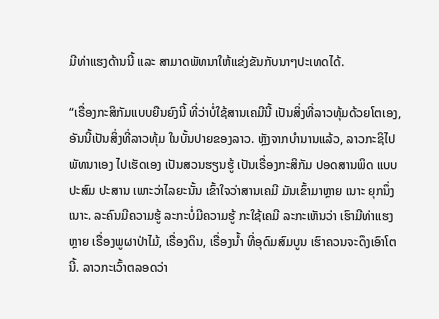ມີທ່າແຮງດ້ານນີ້ ແລະ ສາມາດພັທນາໃຫ້ແຂ່ງຂັນກັບນາໆປະເທດໄດ້.

“ເຣື່ອງກະສິກັມແບບຍືນຍົງນີ້ ທີ່ວ່າບໍ່ໃຊ້ສານເຄມີນີ້ ເປັນສິ່ງທີ່ລາວທຸ້ມດ້ວຍໂຕເອງ, ອັນນີ້ເປັນສິ່ງທີ່ລາວທຸ້ມ ໃນບັ້ນປາຍຂອງລາວ. ຫຼັງຈາກບຳນານແລ້ວ, ລາວກະຊິໄປພັທນາເອງ ໄປເຮັດເອງ ເປັນສວນຮຽນຮູ້ ເປັນເຣື່ອງກະສິກັມ ປອດສານພິດ ແບບປະສົມ ປະສານ ເພາະວ່າໄລຍະນັ້ນ ເຂົ້າໃຈວ່າສານເຄມີ ມັນເຂົ້າມາຫຼາຍ ເນາະ ຍຸກນຶ່ງເນາະ. ລະຄົນມີຄວາມຮູ້ ລະກະບໍ່ມີຄວາມຮູ້ ກະໃຊ້ເຄມີ ລະກະເຫັນວ່າ ເຮົາມີທ່າແຮງຫຼາຍ ເຣື່ອງພູຜາປ່າໄມ້, ເຣື່ອງດິນ, ເຣື່ອງນ້ຳ ທີ່ອຸດົມສົມບູນ ເຮົາຄວນຈະດຶງເອົາໂຕນີ້. ລາວກະເວົ້າຕລອດວ່າ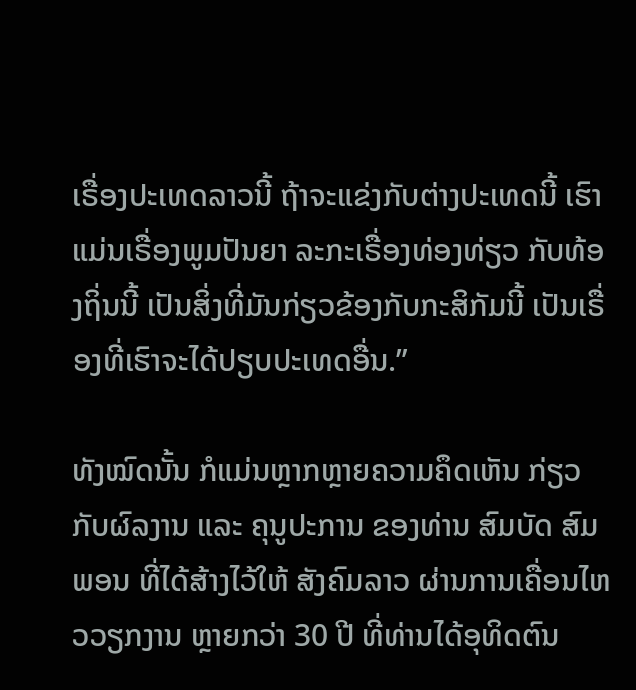ເຣື່ອງປະເທດລາວນີ້ ຖ້າຈະແຂ່ງກັບຕ່າງປະເທດນີ້ ເຮົາແມ່ນເຣື່ອງພູມປັນຍາ ລະກະເຣື່ອງທ່ອງທ່ຽວ ກັບທ້ອງຖິ່ນນີ້ ເປັນສິ່ງທີ່ມັນກ່ຽວຂ້ອງກັບກະສິກັມນີ້ ເປັນເຣື່ອງທີ່ເຮົາຈະໄດ້ປຽບປະເທດອື່ນ.”

ທັງໝົດນັ້ນ ກໍແມ່ນຫຼາກຫຼາຍຄວາມຄຶດເຫັນ ກ່ຽວກັບຜົລງານ ແລະ ຄຸນູປະການ ຂອງທ່ານ ສົມບັດ ສົມພອນ ທີ່ໄດ້ສ້າງໄວ້ໃຫ້ ສັງຄົມລາວ ຜ່ານການເຄື່ອນໄຫວວຽກງານ ຫຼາຍກວ່າ 30 ປີ ທີ່ທ່ານໄດ້ອຸທິດຕົນ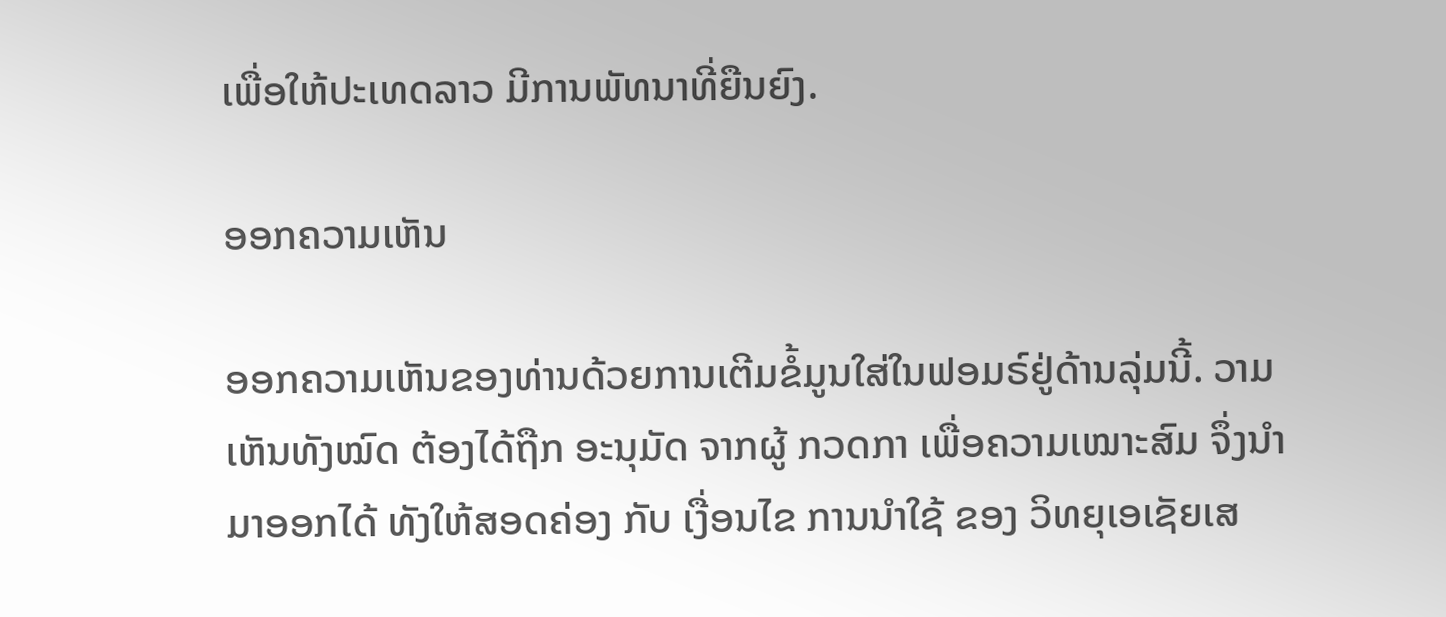ເພື່ອໃຫ້ປະເທດລາວ ມີການພັທນາທີ່ຍືນຍົງ.

ອອກຄວາມເຫັນ

ອອກຄວາມເຫັນຂອງທ່ານດ້ວຍການເຕີມຂໍ້ມູນໃສ່ໃນຟອມຣ໌ຢູ່ດ້ານລຸ່ມນີ້. ວາມເຫັນທັງໝົດ ຕ້ອງໄດ້ຖືກ ອະນຸມັດ ຈາກຜູ້ ກວດກາ ເພື່ອຄວາມເໝາະສົມ ຈຶ່ງນໍາມາອອກໄດ້ ທັງໃຫ້ສອດຄ່ອງ ກັບ ເງື່ອນໄຂ ການນຳໃຊ້ ຂອງ ວິທຍຸເອເຊັຍເສ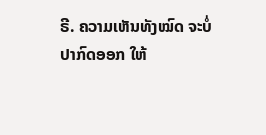ຣີ. ຄວາມເຫັນທັງໝົດ ຈະບໍ່ປາກົດອອກ ໃຫ້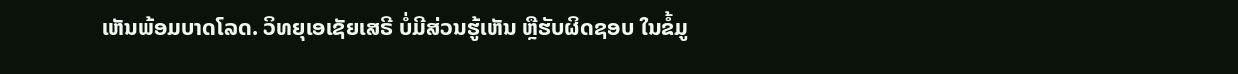ເຫັນພ້ອມບາດໂລດ. ວິທຍຸເອເຊັຍເສຣີ ບໍ່ມີສ່ວນຮູ້ເຫັນ ຫຼືຮັບຜິດຊອບ ໃນຂໍ້ມູ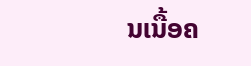ນເນື້ອຄ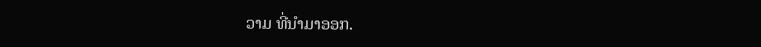ວາມ ທີ່ນໍາມາອອກ.